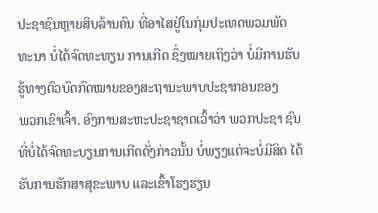ປະຊາຊົນຫຼາຍສິບລ້ານຄົນ ທີ່ອາໄສຢູ່ໃນກຸ່ມປະເທດພວມພັດ
ທະນາ ບໍ່ໄດ້ຈົດທະທຽນ ການເກີດ ຊຶ່ງໝາຍເຖິງວ່າ ບໍ່ມີການຮັບ ຮູ້ທາງຕົວບົດກົດໝາຍຂອງສະຖານະພາບປະຊາກອນຂອງ
ພວກເຂົາເຈົ້າ. ອົງການສະຫະປະຊາຊາດເວົ້າວ່າ ພວກປະຊາ ຊົນທີ່ບໍ່ໄດ້ຈົດທະບຽນການເກີດດັ່ງກ່າວນັ້ນ ບໍ່ພຽງແຕ່ຈະບໍ່ມີສິດ ໄດ້ຮັບການຮັກສາສຸຂະພາບ ແລະເຂົ້າໂຮງຮຽນ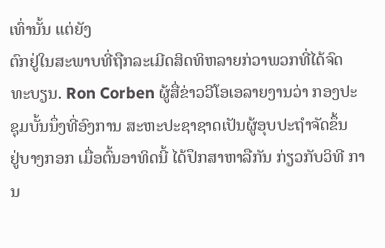ເທົ່ານັ້ນ ແຕ່ຍັງ
ຕົກຢູ່ໃນສະພາບທີ່ຖືກລະເມີດສິດທິຫລາຍກ່ວາພວກທີ່ໄດ້ຈົດ
ທະບຽນ. Ron Corben ຜູ້ສື່ຂ່າວວີໂອເອລາຍງານວ່າ ກອງປະ
ຊຸມບັ້ນນຶ່ງທີ່ອົງການ ສະຫະປະຊາຊາດເປັນຜູ້ອຸບປະຖໍາຈັດຂຶ້ນ
ຢູ່ບາງກອກ ເມື່ອຕົ້ນອາທິດນີ້ ໄດ້ປຶກສາຫາລືກັນ ກ່ຽວກັບວິທີ ການ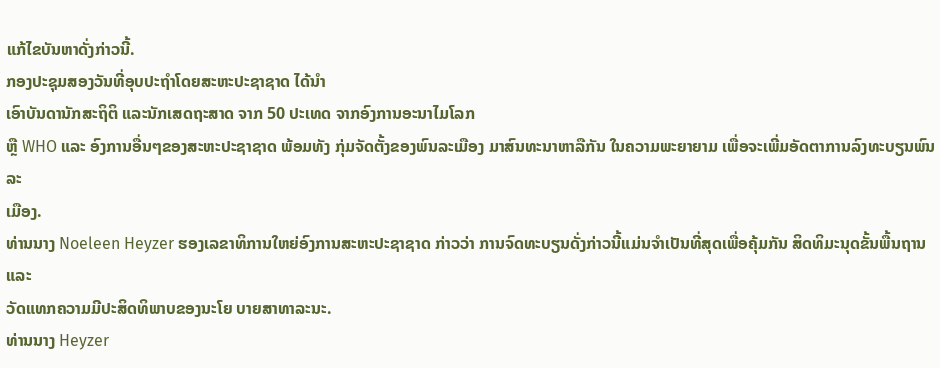ແກ້ໄຂບັນຫາດັ່ງກ່າວນີ້.
ກອງປະຊຸມສອງວັນທີ່ອຸບປະຖໍາໂດຍສະຫະປະຊາຊາດ ໄດ້ນໍາ
ເອົາບັນດານັກສະຖິຕິ ແລະນັກເສດຖະສາດ ຈາກ 50 ປະເທດ ຈາກອົງການອະນາໄມໂລກ
ຫຼື WHO ແລະ ອົງການອື່ນໆຂອງສະຫະປະຊາຊາດ ພ້ອມທັງ ກຸ່ມຈັດຕັ້ງຂອງພົນລະເມືອງ ມາສົນທະນາຫາລືກັນ ໃນຄວາມພະຍາຍາມ ເພື່ອຈະເພີ່ມອັດຕາການລົງທະບຽນພົນລະ
ເມືອງ.
ທ່ານນາງ Noeleen Heyzer ຮອງເລຂາທິການໃຫຍ່ອົງການສະຫະປະຊາຊາດ ກ່າວວ່າ ການຈົດທະບຽນດັ່ງກ່າວນີ້ແມ່ນຈໍາເປັນທີ່ສຸດເພື່ອຄຸ້ມກັນ ສິດທິມະນຸດຂັ້ນພື້ນຖານ ແລະ
ວັດແທກຄວາມມີປະສິດທິພາບຂອງນະໂຍ ບາຍສາທາລະນະ.
ທ່ານນາງ Heyzer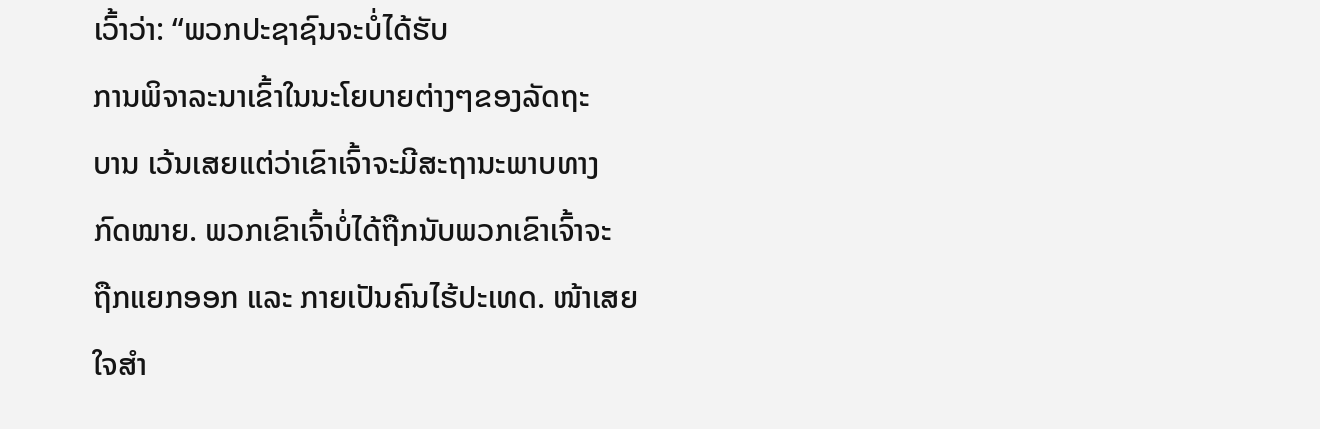ເວົ້າວ່າ: “ພວກປະຊາຊົນຈະບໍ່ໄດ້ຮັບ
ການພິຈາລະນາເຂົ້າໃນນະໂຍບາຍຕ່າງໆຂອງລັດຖະ
ບານ ເວ້ນເສຍແຕ່ວ່າເຂົາເຈົ້າຈະມີສະຖານະພາບທາງ
ກົດໝາຍ. ພວກເຂົາເຈົ້າບໍ່ໄດ້ຖືກນັບພວກເຂົາເຈົ້າຈະ
ຖືກແຍກອອກ ແລະ ກາຍເປັນຄົນໄຮ້ປະເທດ. ໜ້າເສຍ
ໃຈສໍາ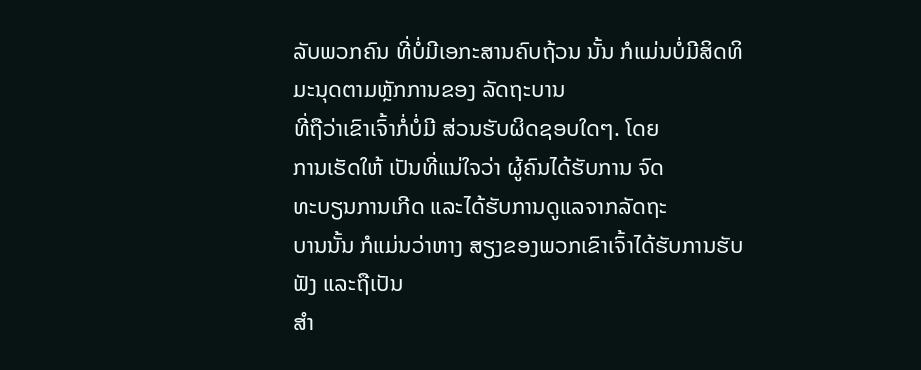ລັບພວກຄົນ ທີ່ບໍ່ມີເອກະສານຄົບຖ້ວນ ນັ້ນ ກໍແມ່ນບໍ່ມີສິດທິມະນຸດຕາມຫຼັກການຂອງ ລັດຖະບານ
ທີ່ຖືວ່າເຂົາເຈົ້າກໍ່ບໍ່ມີ ສ່ວນຮັບຜິດຊອບໃດໆ. ໂດຍ
ການເຮັດໃຫ້ ເປັນທີ່ແນ່ໃຈວ່າ ຜູ້ຄົນໄດ້ຮັບການ ຈົດ
ທະບຽນການເກີດ ແລະໄດ້ຮັບການດູແລຈາກລັດຖະ
ບານນັ້ນ ກໍແມ່ນວ່າຫາງ ສຽງຂອງພວກເຂົາເຈົ້າໄດ້ຮັບການຮັບຟັງ ແລະຖືເປັນ
ສໍາ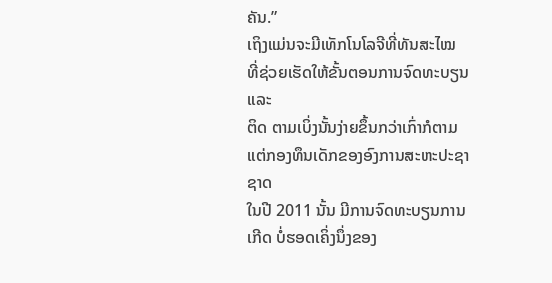ຄັນ.”
ເຖິງແມ່ນຈະມີເທັກໂນໂລຈີທີ່ທັນສະໄໝ ທີ່ຊ່ວຍເຮັດໃຫ້ຂັ້ນຕອນການຈົດທະບຽນແລະ
ຕິດ ຕາມເບິ່ງນັ້ນງ່າຍຂຶ້ນກວ່າເກົ່າກໍຕາມ ແຕ່ກອງທຶນເດັກຂອງອົງການສະຫະປະຊາຊາດ
ໃນປີ 2011 ນັ້ນ ມີການຈົດທະບຽນການເກີດ ບໍ່ຮອດເຄິ່ງນຶ່ງຂອງ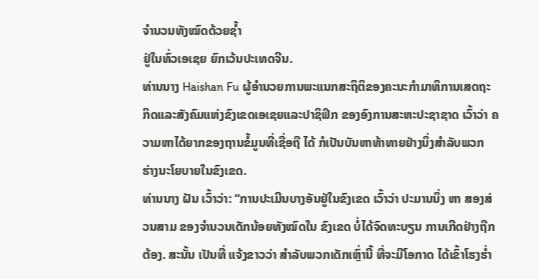ຈໍານວນທັງໝົດດ້ວຍຊໍ້າ
ຢູ່ໃນທົ່ວເອເຊຍ ຍົກເວ້ນປະເທດຈີນ.
ທ່ານນາງ Haishan Fu ຜູ້ອໍານວຍການພະແນກສະຖິຕິຂອງຄະນະກໍາມາທິການເສດຖະ
ກິດແລະສັງຄົມແຫ່ງຂົງເຂດເອເຊຍແລະປາຊິຟິກ ຂອງອົງການສະຫະປະຊາຊາດ ເວົ້າວ່າ ຄວາມຫາໄດ້ຍາກຂອງຖານຂໍ້ມູນທີ່ເຊື່ອຖື ໄດ້ ກໍເປັນບັນຫາທ້າທາຍຢ່າງນຶ່ງສໍາລັບພວກ
ຮ່າງນະໂຍບາຍໃນຂົງເຂດ.
ທ່ານນາງ ຝັນ ເວົ້າວ່າ: “ການປະເມີນບາງອັນຢູ່ໃນຂົງເຂດ ເວົ້າວ່າ ປະມານນຶ່ງ ຫາ ສອງສ່ວນສາມ ຂອງຈໍານວນເດັກນ້ອຍທັງໝົດໃນ ຂົງເຂດ ບໍ່ໄດ້ຈົດທະບຽນ ການເກີດຢ່າງຖືກຕ້ອງ. ສະນັ້ນ ເປັນທີ່ ແຈ້ງຂາວວ່າ ສໍາລັບພວກເດັກເຫຼົ່ານີ້ ທີ່ຈະມີໂອກາດ ໄດ້ເຂົ້າໂຮງຮໍ່າ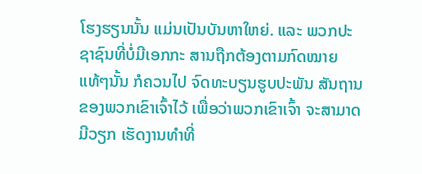ໂຮງຮຽນນັ້ນ ແມ່ນເປັນບັນຫາໃຫຍ່. ແລະ ພວກປະຊາຊົນທີ່ບໍ່ມີເອກກະ ສານຖືກຕ້ອງຕາມກົດໝາຍ ແທ້ໆນັ້ນ ກໍຄວນໄປ ຈົດທະບຽນຮູບປະພັນ ສັນຖານຂອງພວກເຂົາເຈົ້າໄວ້ ເພື່ອວ່າພວກເຂົາເຈົ້າ ຈະສາມາດມີວຽກ ເຮັດງານທໍາທີ່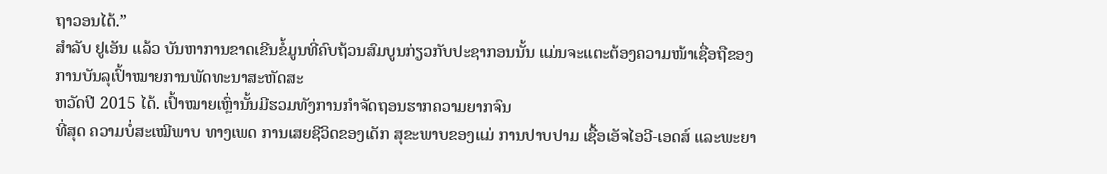ຖາວອນໄດ້.”
ສໍາລັບ ຢູເອັນ ແລ້ວ ບັນຫາການຂາດເຂີນຂໍ້ມູນທີ່ຄົບຖ້ວນສົມບູນກ່ຽວກັບປະຊາກອນນັ້ນ ແມ່ນຈະແຕະຕ້ອງຄວາມໜ້າເຊື່ອຖືຂອງການບັນລຸເປົ້າໝາຍການພັດທະນາສະຫັດສະ
ຫວັດປີ 2015 ໄດ້. ເປົ້າໝາຍເຫຼົ່ານັ້ນມີຮວມທັງການກໍາຈັດຖອນຮາກຄວາມຍາກຈົນ
ທີ່ສຸດ ຄວາມບໍ່ສະເໝີພາບ ທາງເພດ ການເສຍຊີວິດຂອງເດັກ ສຸຂະພາບຂອງແມ່ ການປາບປາມ ເຊື້ອເອັຈໄອວີ-ເອດສ໌ ແລະພະຍາ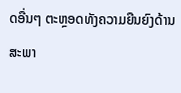ດອື່ນໆ ຕະຫຼອດທັງຄວາມຍືນຍົງດ້ານ ສະພາ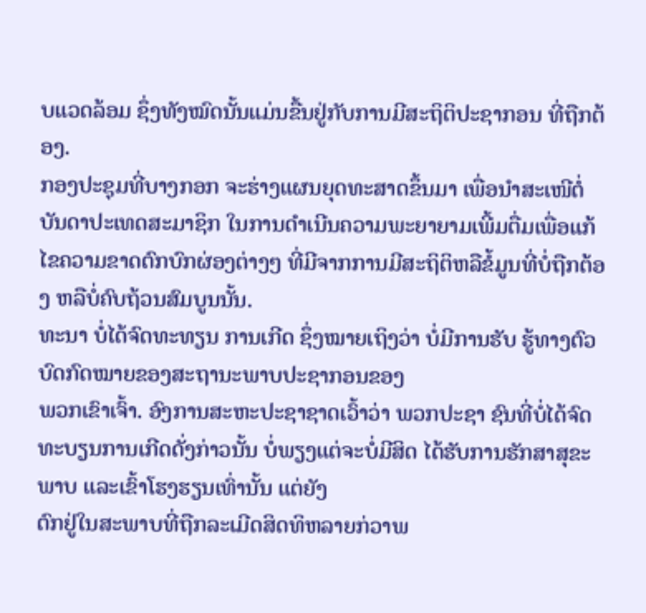ບແວດລ້ອມ ຊຶ່ງທັງໝົດນັ້ນແມ່ນຂື້ນຢູ່ກັບການມີສະຖິຕິປະຊາກອນ ທີ່ຖືກຕ້ອງ.
ກອງປະຊຸມທີ່ບາງກອກ ຈະຮ່າງແຜນຍຸດທະສາດຂຶ້ນມາ ເພື່ອນໍາສະເໜີຕໍ່ບັນດາປະເທດສະມາຊິກ ໃນການດໍາເນີນຄວາມພະຍາຍາມເພີ້ມຕື່ມເພື່ອແກ້ໄຂຄວາມຂາດຕົກບົກຜ່ອງຕ່າງໆ ທີ່ມີຈາກການມີສະຖິຕິຫລືຂໍ້ມູນທີ່ບໍ່ຖືກຕ້ອງ ຫລືບໍ່ຄົບຖ້ວນສົມບູນນັ້ນ.
ທະນາ ບໍ່ໄດ້ຈົດທະທຽນ ການເກີດ ຊຶ່ງໝາຍເຖິງວ່າ ບໍ່ມີການຮັບ ຮູ້ທາງຕົວບົດກົດໝາຍຂອງສະຖານະພາບປະຊາກອນຂອງ
ພວກເຂົາເຈົ້າ. ອົງການສະຫະປະຊາຊາດເວົ້າວ່າ ພວກປະຊາ ຊົນທີ່ບໍ່ໄດ້ຈົດທະບຽນການເກີດດັ່ງກ່າວນັ້ນ ບໍ່ພຽງແຕ່ຈະບໍ່ມີສິດ ໄດ້ຮັບການຮັກສາສຸຂະພາບ ແລະເຂົ້າໂຮງຮຽນເທົ່ານັ້ນ ແຕ່ຍັງ
ຕົກຢູ່ໃນສະພາບທີ່ຖືກລະເມີດສິດທິຫລາຍກ່ວາພ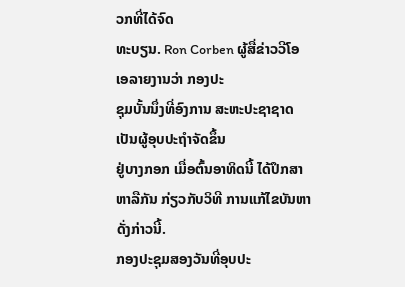ວກທີ່ໄດ້ຈົດ
ທະບຽນ. Ron Corben ຜູ້ສື່ຂ່າວວີໂອເອລາຍງານວ່າ ກອງປະ
ຊຸມບັ້ນນຶ່ງທີ່ອົງການ ສະຫະປະຊາຊາດເປັນຜູ້ອຸບປະຖໍາຈັດຂຶ້ນ
ຢູ່ບາງກອກ ເມື່ອຕົ້ນອາທິດນີ້ ໄດ້ປຶກສາຫາລືກັນ ກ່ຽວກັບວິທີ ການແກ້ໄຂບັນຫາດັ່ງກ່າວນີ້.
ກອງປະຊຸມສອງວັນທີ່ອຸບປະ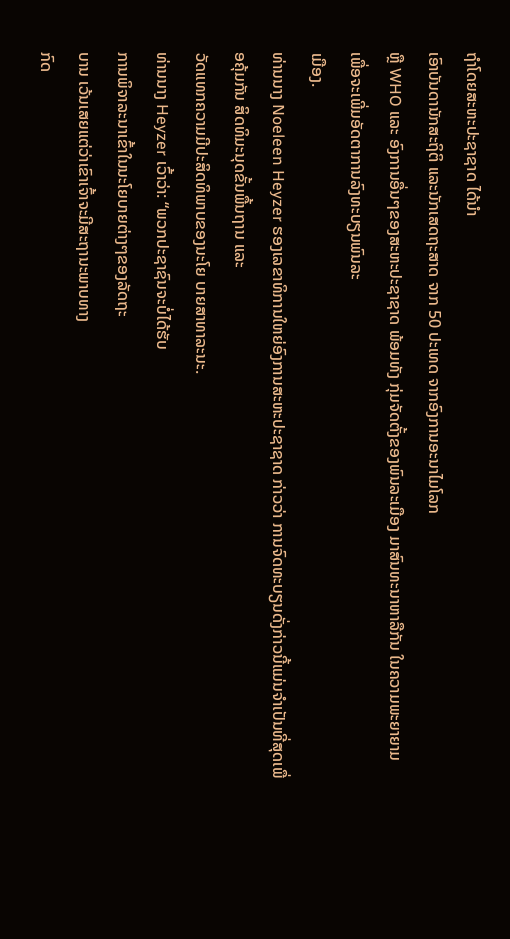ຖໍາໂດຍສະຫະປະຊາຊາດ ໄດ້ນໍາ
ເອົາບັນດານັກສະຖິຕິ ແລະນັກເສດຖະສາດ ຈາກ 50 ປະເທດ ຈາກອົງການອະນາໄມໂລກ
ຫຼື WHO ແລະ ອົງການອື່ນໆຂອງສະຫະປະຊາຊາດ ພ້ອມທັງ ກຸ່ມຈັດຕັ້ງຂອງພົນລະເມືອງ ມາສົນທະນາຫາລືກັນ ໃນຄວາມພະຍາຍາມ ເພື່ອຈະເພີ່ມອັດຕາການລົງທະບຽນພົນລະ
ເມືອງ.
ທ່ານນາງ Noeleen Heyzer ຮອງເລຂາທິການໃຫຍ່ອົງການສະຫະປະຊາຊາດ ກ່າວວ່າ ການຈົດທະບຽນດັ່ງກ່າວນີ້ແມ່ນຈໍາເປັນທີ່ສຸດເພື່ອຄຸ້ມກັນ ສິດທິມະນຸດຂັ້ນພື້ນຖານ ແລະ
ວັດແທກຄວາມມີປະສິດທິພາບຂອງນະໂຍ ບາຍສາທາລະນະ.
ທ່ານນາງ Heyzer ເວົ້າວ່າ: “ພວກປະຊາຊົນຈະບໍ່ໄດ້ຮັບ
ການພິຈາລະນາເຂົ້າໃນນະໂຍບາຍຕ່າງໆຂອງລັດຖະ
ບານ ເວ້ນເສຍແຕ່ວ່າເຂົາເຈົ້າຈະມີສະຖານະພາບທາງ
ກົດ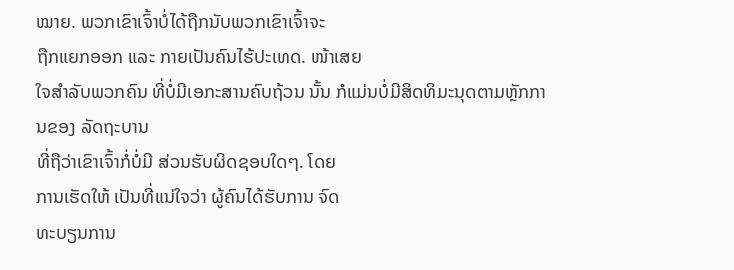ໝາຍ. ພວກເຂົາເຈົ້າບໍ່ໄດ້ຖືກນັບພວກເຂົາເຈົ້າຈະ
ຖືກແຍກອອກ ແລະ ກາຍເປັນຄົນໄຮ້ປະເທດ. ໜ້າເສຍ
ໃຈສໍາລັບພວກຄົນ ທີ່ບໍ່ມີເອກະສານຄົບຖ້ວນ ນັ້ນ ກໍແມ່ນບໍ່ມີສິດທິມະນຸດຕາມຫຼັກການຂອງ ລັດຖະບານ
ທີ່ຖືວ່າເຂົາເຈົ້າກໍ່ບໍ່ມີ ສ່ວນຮັບຜິດຊອບໃດໆ. ໂດຍ
ການເຮັດໃຫ້ ເປັນທີ່ແນ່ໃຈວ່າ ຜູ້ຄົນໄດ້ຮັບການ ຈົດ
ທະບຽນການ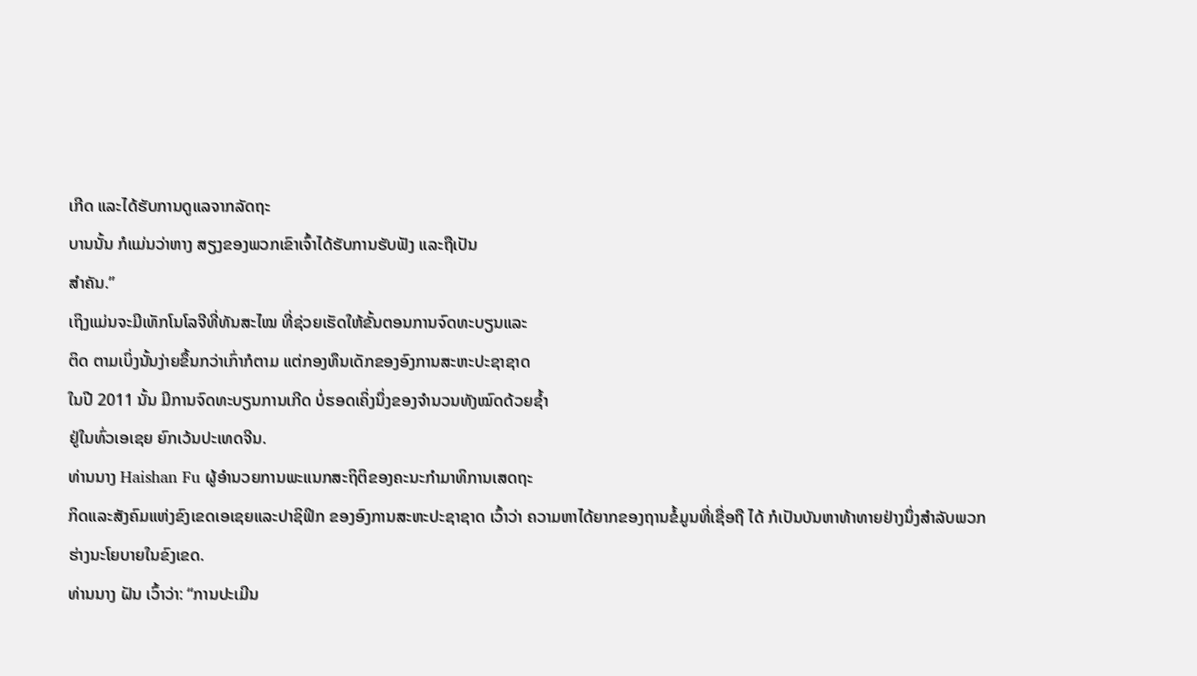ເກີດ ແລະໄດ້ຮັບການດູແລຈາກລັດຖະ
ບານນັ້ນ ກໍແມ່ນວ່າຫາງ ສຽງຂອງພວກເຂົາເຈົ້າໄດ້ຮັບການຮັບຟັງ ແລະຖືເປັນ
ສໍາຄັນ.”
ເຖິງແມ່ນຈະມີເທັກໂນໂລຈີທີ່ທັນສະໄໝ ທີ່ຊ່ວຍເຮັດໃຫ້ຂັ້ນຕອນການຈົດທະບຽນແລະ
ຕິດ ຕາມເບິ່ງນັ້ນງ່າຍຂຶ້ນກວ່າເກົ່າກໍຕາມ ແຕ່ກອງທຶນເດັກຂອງອົງການສະຫະປະຊາຊາດ
ໃນປີ 2011 ນັ້ນ ມີການຈົດທະບຽນການເກີດ ບໍ່ຮອດເຄິ່ງນຶ່ງຂອງຈໍານວນທັງໝົດດ້ວຍຊໍ້າ
ຢູ່ໃນທົ່ວເອເຊຍ ຍົກເວ້ນປະເທດຈີນ.
ທ່ານນາງ Haishan Fu ຜູ້ອໍານວຍການພະແນກສະຖິຕິຂອງຄະນະກໍາມາທິການເສດຖະ
ກິດແລະສັງຄົມແຫ່ງຂົງເຂດເອເຊຍແລະປາຊິຟິກ ຂອງອົງການສະຫະປະຊາຊາດ ເວົ້າວ່າ ຄວາມຫາໄດ້ຍາກຂອງຖານຂໍ້ມູນທີ່ເຊື່ອຖື ໄດ້ ກໍເປັນບັນຫາທ້າທາຍຢ່າງນຶ່ງສໍາລັບພວກ
ຮ່າງນະໂຍບາຍໃນຂົງເຂດ.
ທ່ານນາງ ຝັນ ເວົ້າວ່າ: “ການປະເມີນ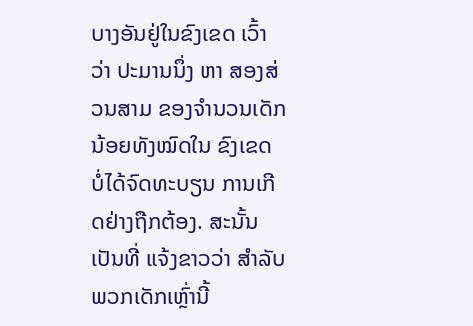ບາງອັນຢູ່ໃນຂົງເຂດ ເວົ້າວ່າ ປະມານນຶ່ງ ຫາ ສອງສ່ວນສາມ ຂອງຈໍານວນເດັກນ້ອຍທັງໝົດໃນ ຂົງເຂດ ບໍ່ໄດ້ຈົດທະບຽນ ການເກີດຢ່າງຖືກຕ້ອງ. ສະນັ້ນ ເປັນທີ່ ແຈ້ງຂາວວ່າ ສໍາລັບພວກເດັກເຫຼົ່ານີ້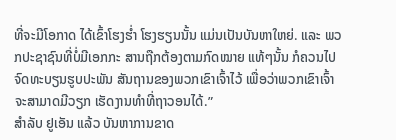ທີ່ຈະມີໂອກາດ ໄດ້ເຂົ້າໂຮງຮໍ່າ ໂຮງຮຽນນັ້ນ ແມ່ນເປັນບັນຫາໃຫຍ່. ແລະ ພວກປະຊາຊົນທີ່ບໍ່ມີເອກກະ ສານຖືກຕ້ອງຕາມກົດໝາຍ ແທ້ໆນັ້ນ ກໍຄວນໄປ ຈົດທະບຽນຮູບປະພັນ ສັນຖານຂອງພວກເຂົາເຈົ້າໄວ້ ເພື່ອວ່າພວກເຂົາເຈົ້າ ຈະສາມາດມີວຽກ ເຮັດງານທໍາທີ່ຖາວອນໄດ້.”
ສໍາລັບ ຢູເອັນ ແລ້ວ ບັນຫາການຂາດ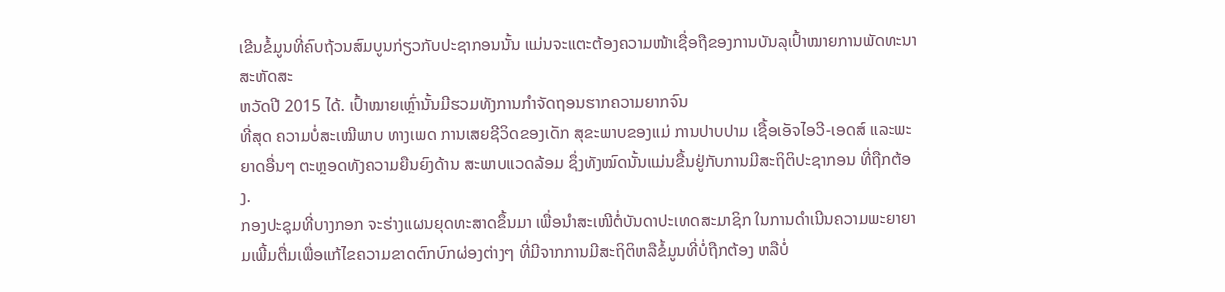ເຂີນຂໍ້ມູນທີ່ຄົບຖ້ວນສົມບູນກ່ຽວກັບປະຊາກອນນັ້ນ ແມ່ນຈະແຕະຕ້ອງຄວາມໜ້າເຊື່ອຖືຂອງການບັນລຸເປົ້າໝາຍການພັດທະນາສະຫັດສະ
ຫວັດປີ 2015 ໄດ້. ເປົ້າໝາຍເຫຼົ່ານັ້ນມີຮວມທັງການກໍາຈັດຖອນຮາກຄວາມຍາກຈົນ
ທີ່ສຸດ ຄວາມບໍ່ສະເໝີພາບ ທາງເພດ ການເສຍຊີວິດຂອງເດັກ ສຸຂະພາບຂອງແມ່ ການປາບປາມ ເຊື້ອເອັຈໄອວີ-ເອດສ໌ ແລະພະຍາດອື່ນໆ ຕະຫຼອດທັງຄວາມຍືນຍົງດ້ານ ສະພາບແວດລ້ອມ ຊຶ່ງທັງໝົດນັ້ນແມ່ນຂື້ນຢູ່ກັບການມີສະຖິຕິປະຊາກອນ ທີ່ຖືກຕ້ອງ.
ກອງປະຊຸມທີ່ບາງກອກ ຈະຮ່າງແຜນຍຸດທະສາດຂຶ້ນມາ ເພື່ອນໍາສະເໜີຕໍ່ບັນດາປະເທດສະມາຊິກ ໃນການດໍາເນີນຄວາມພະຍາຍາມເພີ້ມຕື່ມເພື່ອແກ້ໄຂຄວາມຂາດຕົກບົກຜ່ອງຕ່າງໆ ທີ່ມີຈາກການມີສະຖິຕິຫລືຂໍ້ມູນທີ່ບໍ່ຖືກຕ້ອງ ຫລືບໍ່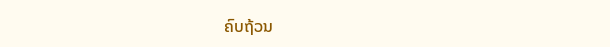ຄົບຖ້ວນ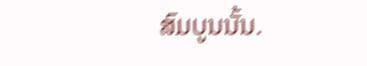ສົມບູນນັ້ນ.